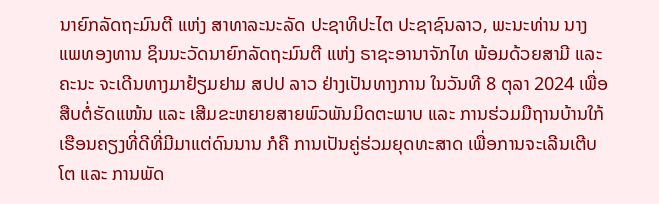ນາຍົກລັດຖະມົນຕີ ແຫ່ງ ສາທາລະນະລັດ ປະຊາທິປະໄຕ ປະຊາຊົນລາວ, ພະນະທ່ານ ນາງ ແພທອງທານ ຊິນນະວັດນາຍົກລັດຖະມົນຕີ ແຫ່ງ ຣາຊະອານາຈັກໄທ ພ້ອມດ້ວຍສາມີ ແລະ ຄະນະ ຈະເດີນທາງມາຢ້ຽມຢາມ ສປປ ລາວ ຢ່າງເປັນທາງການ ໃນວັນທີ 8 ຕຸລາ 2024 ເພື່ອສືບຕໍ່ຮັດແໜ້ນ ແລະ ເສີມຂະຫຍາຍສາຍພົວພັນມິດຕະພາບ ແລະ ການຮ່ວມມືຖານບ້ານໃກ້ເຮືອນຄຽງທີ່ດີທີ່ມີມາແຕ່ດົນນານ ກໍຄື ການເປັນຄູ່ຮ່ວມຍຸດທະສາດ ເພື່ອການຈະເລີນເຕີບໂຕ ແລະ ການພັດ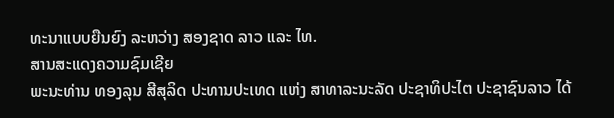ທະນາແບບຍືນຍົງ ລະຫວ່າງ ສອງຊາດ ລາວ ແລະ ໄທ.
ສານສະແດງຄວາມຊົມເຊີຍ
ພະນະທ່ານ ທອງລຸນ ສີສຸລິດ ປະທານປະເທດ ແຫ່ງ ສາທາລະນະລັດ ປະຊາທິປະໄຕ ປະຊາຊົນລາວ ໄດ້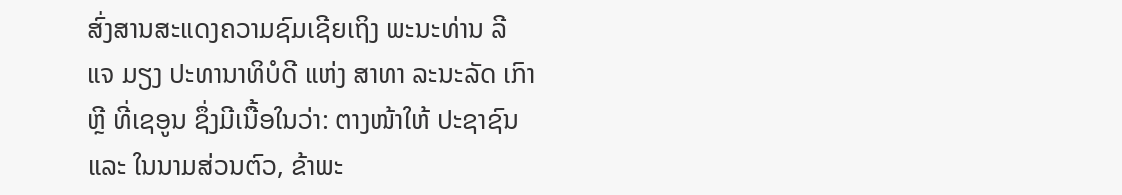ສົ່ງສານສະແດງຄວາມຊົມເຊີຍເຖິງ ພະນະທ່ານ ລີ ແຈ ມຽງ ປະທານາທິບໍດີ ແຫ່ງ ສາທາ ລະນະລັດ ເກົາຫຼີ ທີ່ເຊອູນ ຊຶ່ງມີເນື້ອໃນວ່າ: ຕາງໜ້າໃຫ້ ປະຊາຊົນ ແລະ ໃນນາມສ່ວນຕົວ, ຂ້າພະ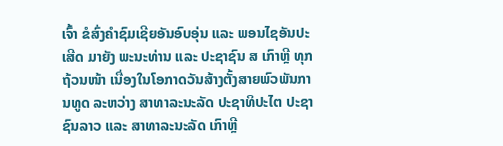ເຈົ້າ ຂໍສົ່ງຄໍາຊົມເຊີຍອັນອົບອຸ່ນ ແລະ ພອນໄຊອັນປະເສີດ ມາຍັງ ພະນະທ່ານ ແລະ ປະຊາຊົນ ສ ເກົາຫຼີ ທຸກຖ້ວນໜ້າ ເນື່ອງໃນໂອກາດວັນສ້າງຕັ້ງສາຍພົວພັນການທູດ ລະຫວ່າງ ສາທາລະນະລັດ ປະຊາທິປະໄຕ ປະຊາຊົນລາວ ແລະ ສາທາລະນະລັດ ເກົາຫຼີ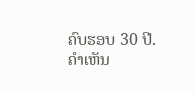ຄົບຮອບ 30 ປີ.
ຄໍາເຫັນ